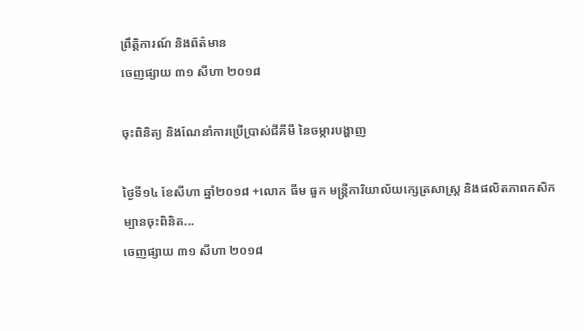ព្រឹត្តិការណ៍ និងព័ត៌មាន
ចេញផ្សាយ ៣១ សីហា ២០១៨

ចុះពិនិត្យ និងណែនាំការប្រើប្រាស់ជីគីមី នៃចម្ការបង្ហាញ

ថ្ងៃទី១៤ ខែសីហា ឆ្នាំ២០១៨ +លោក ធីម ធួក មន្ត្រីការិយាល័យក្សេត្រសាស្រ្ត និងផលិតភាពកសិកម្បានចុះពិនិត...
ចេញផ្សាយ ៣១ សីហា ២០១៨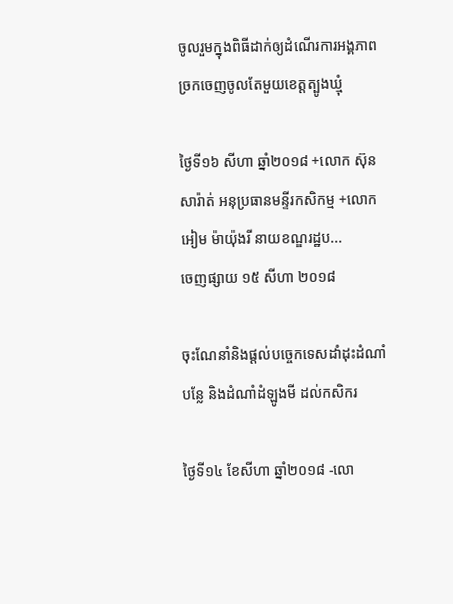ចូលរួមក្នុងពិធីដាក់ឲ្យដំណើរការអង្គភាពច្រកចេញចូលតែមួយខេត្តត្បូងឃ្មុំ

ថ្ងៃទី១៦ សីហា ឆ្នាំ២០១៨ +លោក ស៊ុន សារ៉ាត់ អនុប្រធានមន្ទីរកសិកម្ម +លោក អៀម ម៉ាយ៉ុងរី នាយខណ្ឌរដ្ឋប...
ចេញផ្សាយ ១៥ សីហា ២០១៨

ចុះណែនាំនិងផ្តល់បច្ចេកទេសដាំដុះដំណាំបន្លែ និងដំណាំដំឡូងមី ដល់កសិករ

ថ្ងៃទី១៤ ខែសីហា ឆ្នាំ២០១៨ -លោ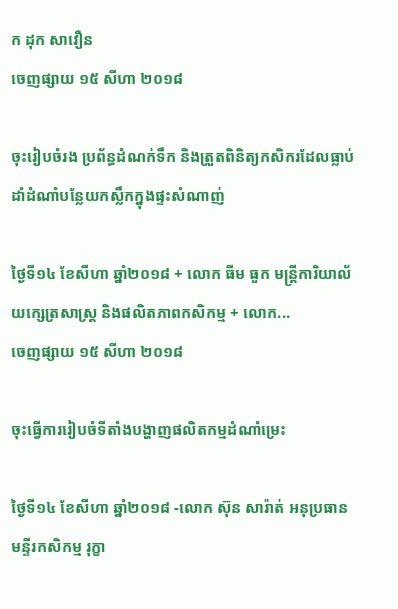ក ដុក សាវឿន
ចេញផ្សាយ ១៥ សីហា ២០១៨

ចុះរៀបចំរង ប្រព័ន្ធដំណក់ទឹក និងត្រួតពិនិត្យកសិករដែលធ្លាប់ដាំដំណាំបន្លែយកស្លឹកក្នុងផ្ទះសំណាញ់

ថ្ងៃទី១៤ ខែសីហា ឆ្នាំ២០១៨ + លោក ធីម ធួក មន្ត្រីការិយាល័យក្សេត្រសាស្រ្ត និងផលិតភាពកសិកម្ម + លោក...
ចេញផ្សាយ ១៥ សីហា ២០១៨

ចុះធ្វើការរៀបចំទីតាំងបង្ហាញផលិតកម្មដំណាំម្រេះ

ថ្ងៃទី១៤ ខែសីហា ឆ្នាំ២០១៨ -លោក ស៊ុន សារ៉ាត់ អនុប្រធានមន្ទីរកសិកម្ម រុក្ខា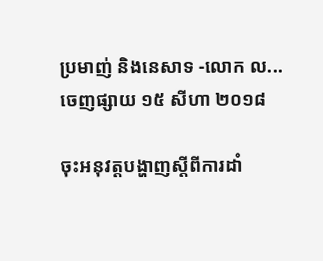ប្រមាញ់ និងនេសាទ -លោក ល...
ចេញផ្សាយ ១៥ សីហា ២០១៨

ចុះអនុវត្តបង្ហាញស្តីពីការដាំ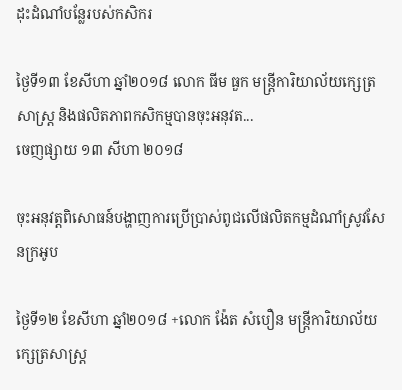ដុះដំណាំបន្លែរបស់កសិករ

ថ្ងៃទី១៣ ខែសីហា ឆ្នាំ២០១៨ លោក ធីម ធួក មន្រ្តីការិយាល័យក្សេត្រសាស្រ្ត និងផលិតភាពកសិកម្មបានចុះអនុវត...
ចេញផ្សាយ ១៣ សីហា ២០១៨

ចុះអនុវត្តពិសោធន៍បង្ហាញការប្រើប្រាស់ពូជលើផលិតកម្មដំណាំស្រូវសែនក្រអូប

ថ្ងៃទី១២ ខែសីហា ឆ្នាំ២០១៨ +លោក ង៉ែត សំបឿន មន្រ្តីការិយាល័យក្សេត្រសាស្រ្ត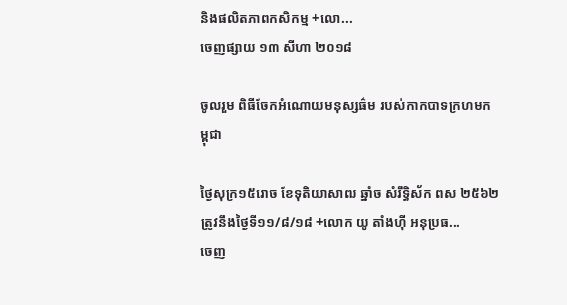និងផលិតភាពកសិកម្ម +លោ...
ចេញផ្សាយ ១៣ សីហា ២០១៨

ចូលរួម ពិធីចែកអំណោយមនុស្សធ៌ម របស់កាកបាទក្រហមកម្ពុជា

ថ្ងៃសុក្រ១៥រោច ខែទុតិយាសាឍ ឆ្នាំច សំរឹទ្ធិស័ក ពស ២៥៦២ ត្រូវនឹងថ្ងៃទី១១/៨/១៨ +លោក យូ តាំងហ៊ី អនុប្រធ...
ចេញ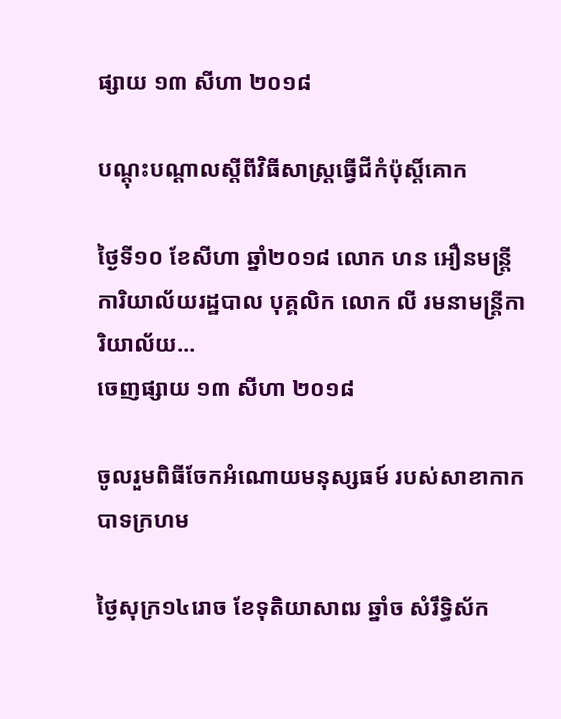ផ្សាយ ១៣ សីហា ២០១៨

បណ្ដុះបណ្ដាលស្ដីពីវិធីសាស្រ្តធ្វើជីកំប៉ុស្ដិ៍គោក

ថ្ងៃទី១០ ខែសីហា ឆ្នាំ២០១៨ លោក ហន អឿនមន្ត្រីការិយាល័យរដ្ឋបាល បុគ្គលិក លោក លី រមនាមន្ត្រីការិយាល័យ...
ចេញផ្សាយ ១៣ សីហា ២០១៨

ចូលរួមពិធីចែកអំណោយមនុស្សធម៍ របស់សាខាកាកបាទក្រហម

ថ្ងៃសុក្រ១៤រោច ខែទុតិយាសាឍ ឆ្នាំច សំរឹទ្ធិស័ក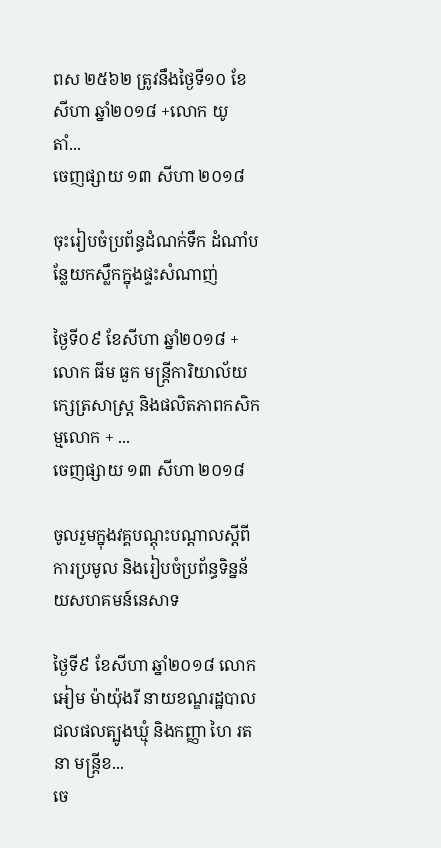ពស ២៥៦២ ត្រូវនឹងថ្ងៃទី១០ ខែសីហា ឆ្នាំ២០១៨ +លោក យូ តាំ...
ចេញផ្សាយ ១៣ សីហា ២០១៨

ចុះរៀបចំប្រព័ន្ធដំណក់ទឹក ដំណាំបន្លែយកស្លឹកក្នុងផ្ទះសំណាញ់

ថ្ងៃទី០៩ ខែសីហា ឆ្នាំ២០១៨ + លោក ធីម ធួក មន្ត្រីការិយាល័យក្សេត្រសាស្រ្ត និងផលិតភាពកសិកម្មលោក + ...
ចេញផ្សាយ ១៣ សីហា ២០១៨

ចូលរួមក្នុងវគ្គបណ្តុះបណ្តាលស្តីពី ការប្រមូល និងរៀបចំប្រព័ន្ធទិន្នន័យសហគមន៍នេសាទ

ថ្ងៃទី៩ ខែសីហា ឆ្នាំ២០១៨ លោក អៀម ម៉ាយ៉ុងរី នាយខណ្ឌរដ្ឋបាលជលផលត្បូងឃ្មុំ និងកញ្ញា ហៃ រតនា មន្ត្រីខ...
ចេ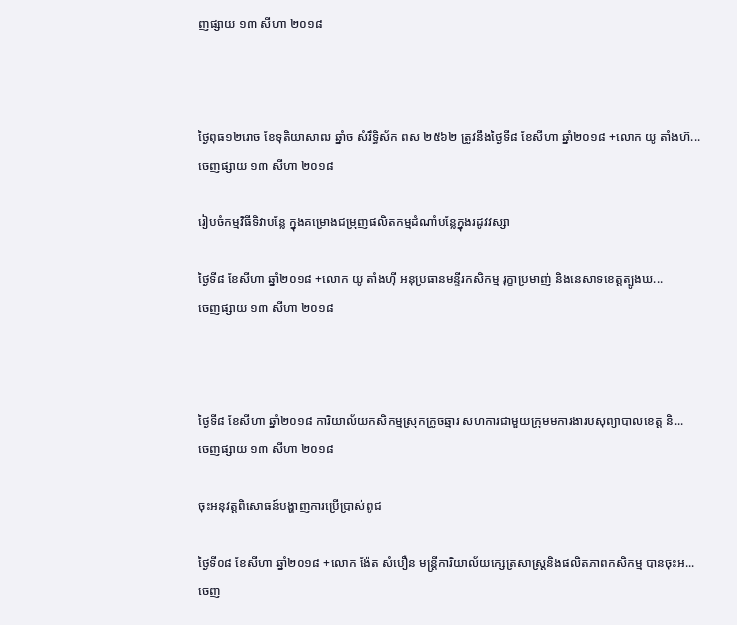ញផ្សាយ ១៣ សីហា ២០១៨



ថ្ងៃពុធ១២រោច ខែទុតិយាសាឍ ឆ្នាំច សំរឹទ្ធិស័ក ពស ២៥៦២ ត្រូវនឹងថ្ងៃទី៨ ខែសីហា ឆ្នាំ២០១៨ +លោក យូ តាំងហ៊...
ចេញផ្សាយ ១៣ សីហា ២០១៨

រៀបចំកម្មវិធីទិវាបន្លែ ក្នុងគម្រោងជម្រុញផលិតកម្មដំណាំបន្លែក្នុងរដូវវស្សា

ថ្ងៃទី៨ ខែសីហា ឆ្នាំ២០១៨ +លោក យូ តាំងហ៊ី អនុប្រធានមន្ទីរកសិកម្ម រុក្ខាប្រមាញ់ និងនេសាទខេត្តត្បូងឃ...
ចេញផ្សាយ ១៣ សីហា ២០១៨



ថ្ងៃទី៨ ខែសីហា ឆ្នាំ២០១៨ ការិយាល័យកសិកម្មស្រុកក្រូចឆ្មារ សហការជាមួយក្រុមមការងារបសុព្យាបាលខេត្ត និ...
ចេញផ្សាយ ១៣ សីហា ២០១៨

ចុះអនុវត្តពិសោធន៍បង្ហាញការប្រើប្រាស់ពូជ

ថ្ងៃទី០៨ ខែសីហា ឆ្នាំ២០១៨ +លោក ង៉ែត សំបឿន មន្រ្តីការិយាល័យក្សេត្រសាស្រ្តនិងផលិតភាពកសិកម្ម បានចុះអ...
ចេញ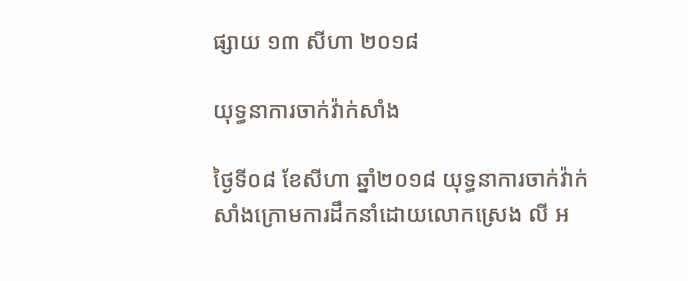ផ្សាយ ១៣ សីហា ២០១៨

យុទ្ធនាការចាក់វ៉ាក់សាំង

ថ្ងៃទី០៨ ខែសីហា ឆ្នាំ២០១៨ យុទ្ធនាការចាក់វ៉ាក់សាំងក្រោមការដឹកនាំដោយលោកស្រេង លី អ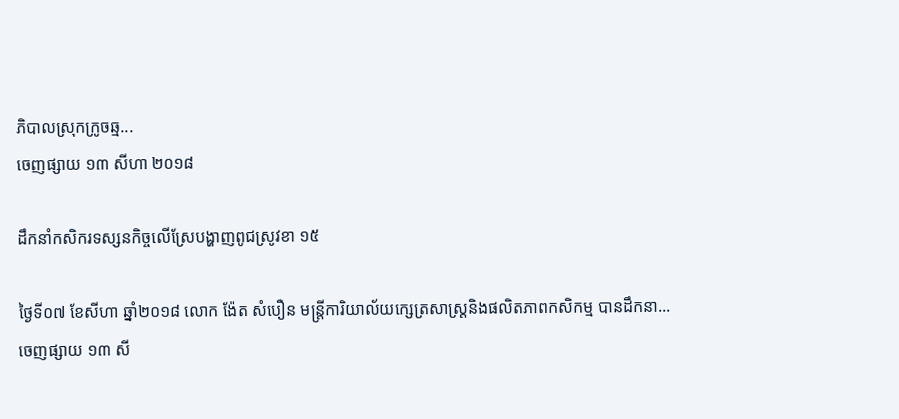ភិបាលស្រុកក្រូចឆ្ម...
ចេញផ្សាយ ១៣ សីហា ២០១៨

ដឹកនាំកសិករទស្សនកិច្ចលើស្រែបង្ហាញពូជស្រូវខា ១៥

ថ្ងៃទី០៧ ខែសីហា ឆ្នាំ២០១៨ លោក ង៉ែត សំបឿន មន្ត្រីការិយាល័យក្សេត្រសាស្ត្រនិងផលិតភាពកសិកម្ម បានដឹកនា...
ចេញផ្សាយ ១៣ សី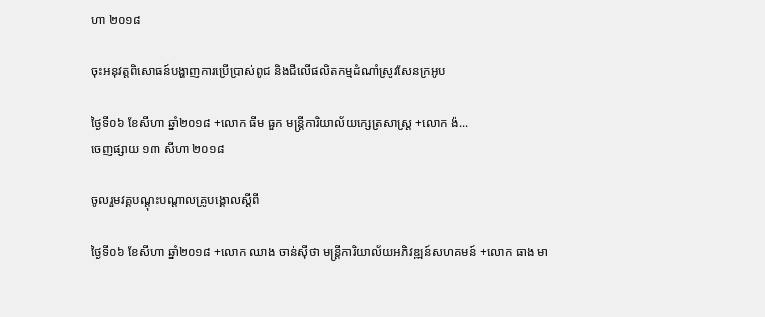ហា ២០១៨

ចុះអនុវត្តពិសោធន៍បង្ហាញការប្រើប្រាស់ពូជ និងជីលើផលិតកម្មដំណាំស្រូវសែនក្រអូប

ថ្ងៃទី០៦ ខែសីហា ឆ្នាំ២០១៨ +លោក ធីម ធួក មន្រ្តីការិយាល័យក្សេត្រសាស្រ្ត +លោក ង៉...
ចេញផ្សាយ ១៣ សីហា ២០១៨

ចូលរួមវគ្គបណ្តុះបណ្តាលគ្រូបង្គោលស្តីពី

ថ្ងៃទី០៦ ខែសីហា ឆ្នាំ២០១៨ +លោក ឈាង ចាន់ស៊ីថា មន្ត្រីការិយាល័យអភិវឌ្ឍន៍សហគមន៍ +លោក ធាង មា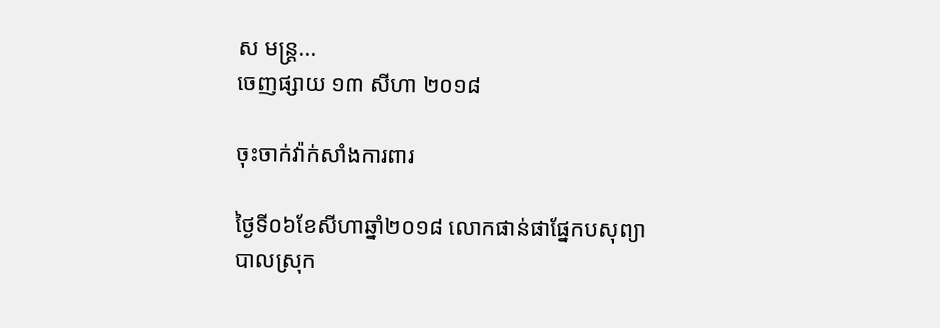ស មន្ត្រ...
ចេញផ្សាយ ១៣ សីហា ២០១៨

ចុះចាក់វ៉ាក់សាំងការពារ

ថ្ងៃទី០៦ខែសីហាឆ្នាំ២០១៨ លោកផាន់ផាផ្នែកបសុព្យាបាលស្រុក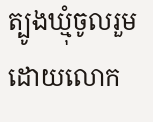ត្បូងឃ្មុំចូលរួមដោយលោក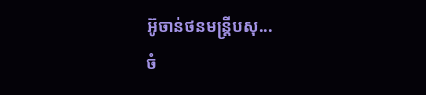អ៊ូចាន់ថនមន្ត្រីបសុ...
ចំ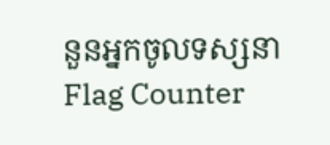នួនអ្នកចូលទស្សនា
Flag Counter